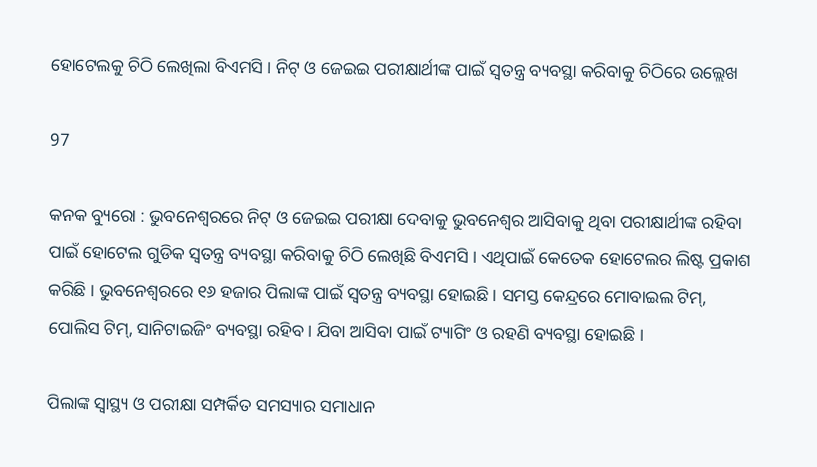ହୋଟେଲକୁ ଚିଠି ଲେଖିଲା ବିଏମସି । ନିଟ୍ ଓ ଜେଇଇ ପରୀକ୍ଷାର୍ଥୀଙ୍କ ପାଇଁ ସ୍ୱତନ୍ତ୍ର ବ୍ୟବସ୍ଥା କରିବାକୁ ଚିଠିରେ ଉଲ୍ଲେଖ

97

କନକ ବ୍ୟୁରୋ : ଭୁବନେଶ୍ୱରରେ ନିଟ୍ ଓ ଜେଇଇ ପରୀକ୍ଷା ଦେବାକୁ ଭୁବନେଶ୍ୱର ଆସିବାକୁ ଥିବା ପରୀକ୍ଷାର୍ଥୀଙ୍କ ରହିବା ପାଇଁ ହୋଟେଲ ଗୁଡିକ ସ୍ୱତନ୍ତ୍ର ବ୍ୟବସ୍ଥା କରିବାକୁ ଚିଠି ଲେଖିଛି ବିଏମସି । ଏଥିପାଇଁ କେତେକ ହୋଟେଲର ଲିଷ୍ଟ ପ୍ରକାଶ କରିଛି । ଭୁବନେଶ୍ୱରରେ ୧୬ ହଜାର ପିଲାଙ୍କ ପାଇଁ ସ୍ୱତନ୍ତ୍ର ବ୍ୟବସ୍ଥା ହୋଇଛି । ସମସ୍ତ କେନ୍ଦ୍ରରେ ମୋବାଇଲ ଟିମ୍, ପୋଲିସ ଟିମ୍, ସାନିଟାଇଜିଂ ବ୍ୟବସ୍ଥା ରହିବ । ଯିବା ଆସିବା ପାଇଁ ଟ୍ୟାଗିଂ ଓ ରହଣି ବ୍ୟବସ୍ଥା ହୋଇଛି ।

ପିଲାଙ୍କ ସ୍ୱାସ୍ଥ୍ୟ ଓ ପରୀକ୍ଷା ସମ୍ପର୍କିତ ସମସ୍ୟାର ସମାଧାନ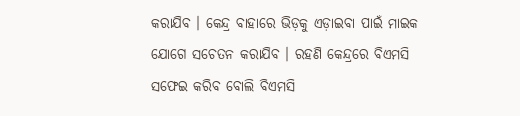କରାଯିବ । କେନ୍ଦ୍ର ବାହାରେ ଭିଡ଼କୁ ଏଡ଼ାଇବା ପାଇଁ ମାଇକ ଯୋଗେ ସଚେତନ କରାଯିବ । ରହଣି କେନ୍ଦ୍ରରେ ବିଏମସି ସଫେଇ କରିବ ବୋଲି ବିଏମସି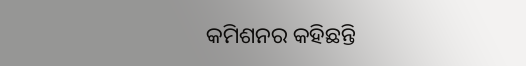କମିଶନର କହିଛନ୍ତି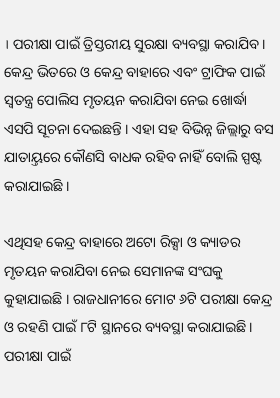। ପରୀକ୍ଷା ପାଇଁ ତ୍ରିସ୍ତରୀୟ ସୁରକ୍ଷା ବ୍ୟବସ୍ଥା କରାଯିବ । କେନ୍ଦ୍ର ଭିତରେ ଓ କେନ୍ଦ୍ର ବାହାରେ ଏବଂ ଟ୍ରାଫିକ ପାଇଁ ସ୍ୱତନ୍ତ୍ର ପୋଲିସ ମୃତୟନ କରାଯିବା ନେଇ ଖୋର୍ଦ୍ଧା ଏସପି ସୂଚନା ଦେଇଛନ୍ତି । ଏହା ସହ ବିଭିନ୍ନ ଜିଲ୍ଲାରୁ ବସ ଯାତାୟ୍ତରେ କୌଣସି ବାଧକ ରହିବ ନାହିଁ ବୋଲି ସ୍ପଷ୍ଟ କରାଯାଇଛି ।

ଏଥିସହ କେନ୍ଦ୍ର ବାହାରେ ଅଟୋ ରିକ୍ସା ଓ କ୍ୟାଡର ମୃତୟନ କରାଯିବା ନେଇ ସେମାନଙ୍କ ସଂଘକୁ କୁହାଯାଇଛି । ରାଜଧାନୀରେ ମୋଟ ୬ଟି ପରୀକ୍ଷା କେନ୍ଦ୍ର ଓ ରହଣି ପାଇଁ ୮ଟି ସ୍ଥାନରେ ବ୍ୟବସ୍ଥା କରାଯାଇଛି । ପରୀକ୍ଷା ପାଇଁ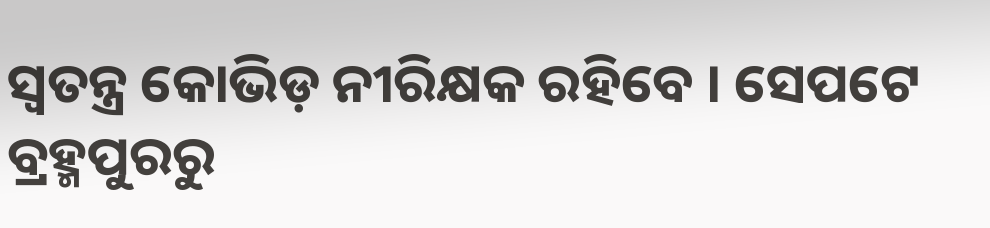ସ୍ୱତନ୍ତ୍ର କୋଭିଡ଼ ନୀରିକ୍ଷକ ରହିବେ । ସେପଟେ ବ୍ରହ୍ମପୁରରୁ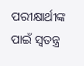ପରୀକ୍ଷାର୍ଥୀଙ୍କ ପାଇଁ ସ୍ୱତନ୍ତ୍ର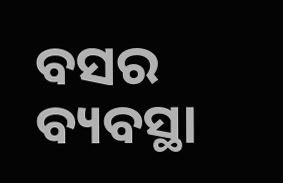ବସର ବ୍ୟବସ୍ଥା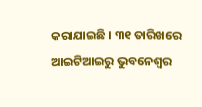କରାଯାଇଛି । ୩୧ ତାରିଖରେ ଆଇଟିଆଇରୁ ଭୁବନେଶ୍ୱର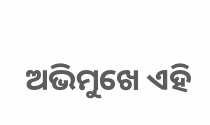ଅଭିମୁଖେ ଏହି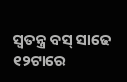ସ୍ୱତନ୍ତ୍ର ବସ୍ ସାଢେ ୧୨ଟାରେ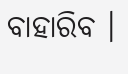ବାହାରିବ ।